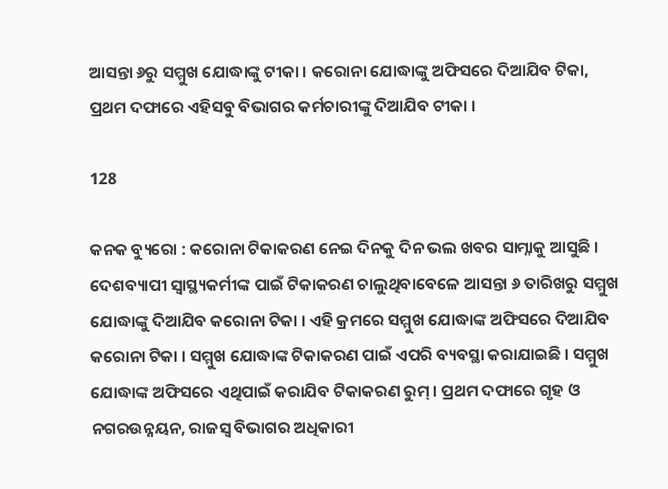ଆସନ୍ତା ୬ରୁ ସମ୍ମୁଖ ଯୋଦ୍ଧାଙ୍କୁ ଟୀକା । କରୋନା ଯୋଦ୍ଧାଙ୍କୁ ଅଫିସରେ ଦିଆଯିବ ଟିକା, ପ୍ରଥମ ଦଫାରେ ଏହିସବୁ ବିଭାଗର କର୍ମଚାରୀଙ୍କୁ ଦିଆଯିବ ଟୀକା ।

128

କନକ ବ୍ୟୁରୋ : କରୋନା ଟିକାକରଣ ନେଇ ଦିନକୁ ଦିନ ଭଲ ଖବର ସାମ୍ନାକୁ ଆସୁଛି । ଦେଶବ୍ୟାପୀ ସ୍ୱାସ୍ଥ୍ୟକର୍ମୀଙ୍କ ପାଇଁ ଟିକାକରଣ ଚାଲୁଥିବାବେଳେ ଆସନ୍ତା ୬ ତାରିଖରୁ ସମ୍ମୁଖ ଯୋଦ୍ଧାଙ୍କୁ ଦିଆଯିବ କରୋନା ଟିକା । ଏହି କ୍ରମରେ ସମ୍ମୁଖ ଯୋଦ୍ଧାଙ୍କ ଅଫିସରେ ଦିଆଯିବ କରୋନା ଟିକା । ସମ୍ମୁଖ ଯୋଦ୍ଧାଙ୍କ ଟିକାକରଣ ପାଇଁ ଏପରି ବ୍ୟବସ୍ଥା କରାଯାଇଛି । ସମ୍ମୁଖ ଯୋଦ୍ଧାଙ୍କ ଅଫିସରେ ଏଥିପାଇଁ କରାଯିବ ଟିକାକରଣ ରୁମ୍ । ପ୍ରଥମ ଦଫାରେ ଗୃହ ଓ ନଗରଉନ୍ନୟନ, ରାଜସ୍ୱ ବିଭାଗର ଅଧିକାରୀ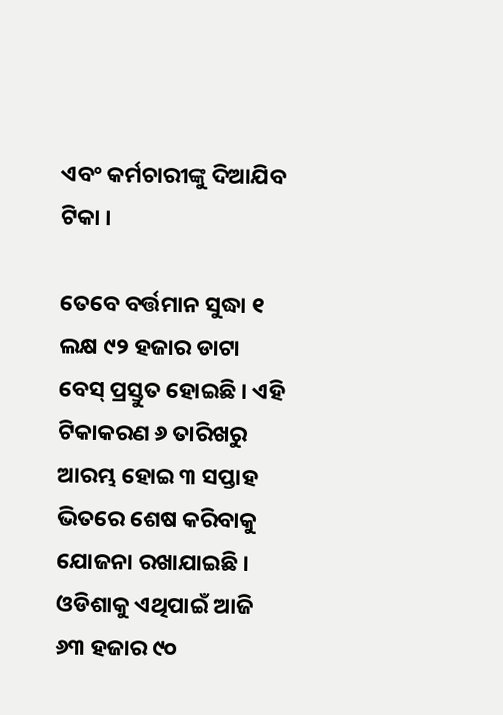ଏବଂ କର୍ମଚାରୀଙ୍କୁ ଦିଆଯିବ ଟିକା ।

ତେବେ ବର୍ତ୍ତମାନ ସୁଦ୍ଧା ୧ ଲକ୍ଷ ୯୨ ହଜାର ଡାଟା ବେସ୍ ପ୍ରସ୍ତୁତ ହୋଇଛି । ଏହି ଟିକାକରଣ ୬ ତାରିଖରୁ ଆରମ୍ଭ ହୋଇ ୩ ସପ୍ତାହ ଭିତରେ ଶେଷ କରିବାକୁ ଯୋଜନା ରଖାଯାଇଛି । ଓଡିଶାକୁ ଏଥିପାଇଁ ଆଜି ୬୩ ହଜାର ୯୦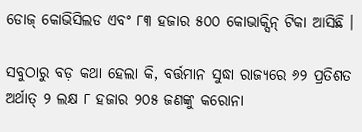ଡୋଜ୍ କୋଭିସିଲଡ ଏବଂ ୮୩ ହଜାର ୫୦୦ କୋଭାକ୍ସିନ୍ ଟିକା ଆସିଛି ।

ସବୁଠାରୁ ବଡ଼ କଥା ହେଲା କି, ବର୍ତ୍ତମାନ ସୁଦ୍ଧା ରାଜ୍ୟରେ ୬୨ ପ୍ରତିଶତ ଅର୍ଥାତ୍ ୨ ଲକ୍ଷ ୮ ହଜାର ୨୦୫ ଜଣଙ୍କୁ କରୋନା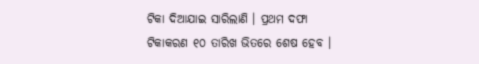ଟିକା ଦିଆଯାଇ ସାରିଲାଣି । ପ୍ରଥମ ଦଫା ଟିକାକରଣ ୧୦ ତାରିଖ ଭିତରେ ଶେଷ ହେବ ।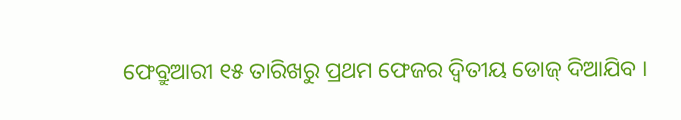ଫେବ୍ରୁଆରୀ ୧୫ ତାରିଖରୁ ପ୍ରଥମ ଫେଜର ଦ୍ୱିତୀୟ ଡୋଜ୍ ଦିଆଯିବ ।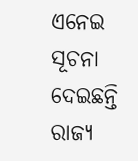ଏନେଇ ସୂଚନା ଦେଇଛନ୍ତି ରାଜ୍ୟ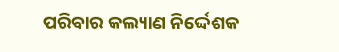ପରିବାର କଲ୍ୟାଣ ନିର୍ଦ୍ଦେଶକ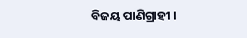ବିଜୟ ପାଣିଗ୍ରାହୀ ।